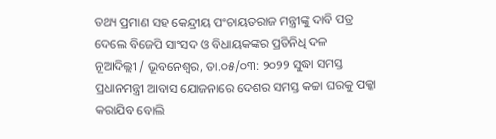ତଥ୍ୟ ପ୍ରମାଣ ସହ କେନ୍ଦ୍ରୀୟ ପଂଚାୟତରାଜ ମନ୍ତ୍ରୀଙ୍କୁ ଦାବି ପତ୍ର ଦେଲେ ବିଜେପି ସାଂସଦ ଓ ବିଧାୟକଙ୍କର ପ୍ରତିନିଧି ଦଳ
ନୂଆଦିଲ୍ଲୀ / ଭୂବନେଶ୍ୱର, ତା.୦୫/୦୩: ୨୦୨୨ ସୁଦ୍ଧା ସମସ୍ତ ପ୍ରଧାନମନ୍ତ୍ରୀ ଆବାସ ଯୋଜନାରେ ଦେଶର ସମସ୍ତ କଚ୍ଚା ଘରକୁ ପକ୍କା କରାଯିବ ବୋଲି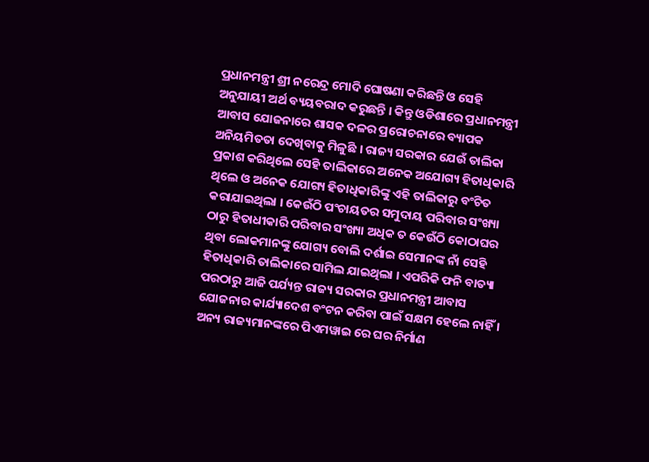ପ୍ରଧାନମନ୍ତ୍ରୀ ଶ୍ରୀ ନରେନ୍ଦ୍ର ମୋଦି ଘୋଷଣା କରିଛନ୍ତି ଓ ସେହି ଅନୁଯାୟୀ ଅର୍ଥ ବ୍ୟୟବରାଦ କରୁଛନ୍ତି । କିନ୍ତୁ ଓଡିଶାରେ ପ୍ରଧାନମନ୍ତ୍ରୀ ଆବାସ ଯୋଜନାରେ ଶାସକ ଦଳର ପ୍ରରୋଚନାରେ ବ୍ୟାପକ ଅନିୟମିତତା ଦେଖିବାକୁ ମିଳୁଛି । ରାଜ୍ୟ ସରକାର ଯେଉଁ ତାଲିକା ପ୍ରକାଶ କରିଥିଲେ ସେହି ତାଲିକାରେ ଅନେକ ଅଯୋଗ୍ୟ ହିତାଧିକାରି ଥିଲେ ଓ ଅନେକ ଯୋଗ୍ୟ ହିତାଧିକାରିଙ୍କୁ ଏହି ତାଲିକାରୁ ବଂଚିତ କରାଯାଇଥିଲା । କେଉଁଠି ପଂଚାୟତର ସମୁଦାୟ ପରିବାର ସଂଖ୍ୟା ଠାରୁ ହିତାଧୀକାରି ପରିବାର ସଂଖ୍ୟା ଅଧିକ ତ କେଉଁଠି କୋଠାଘର ଥିବା ଲୋକମାନଙ୍କୁ ଯୋଗ୍ୟ ବୋଲି ଦର୍ଶାଇ ସେମାନଙ୍କ ନାଁ ସେହି ହିତାଧିକାରି ତାଲିକାରେ ସାମିଲ ଯାଇଥିଲା । ଏପରିକି ଫନି ବାତ୍ୟା ପରଠାରୁ ଆଜି ପର୍ଯ୍ୟନ୍ତ ରାଜ୍ୟ ସରକାର ପ୍ରଧାନମନ୍ତ୍ରୀ ଆବାସ ଯୋଜନାର କାର୍ଯ୍ୟାଦେଶ ବଂଟନ କରିବା ପାଇଁ ସକ୍ଷମ ହେଲେ ନାହିଁ । ଅନ୍ୟ ରାଜ୍ୟମାନଙ୍କରେ ପିଏମୱାଇ ରେ ଘର ନିର୍ମାଣ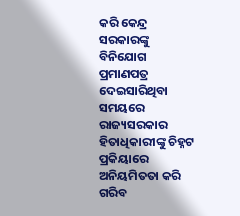କରି କେନ୍ଦ୍ର ସରକାରଙ୍କୁ ବିନିଯୋଗ ପ୍ରମାଣପତ୍ର ଦେଇସାରିଥିବା ସମୟରେ ରାଜ୍ୟସରକାର ହିତାଧିକାରୀଙ୍କୁ ଚିହ୍ନଟ ପ୍ରକିୟାରେ ଅନିୟମିତତା କରି ଗରିବ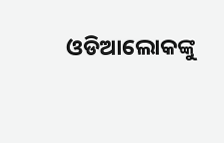ଓଡିଆଲୋକଙ୍କୁ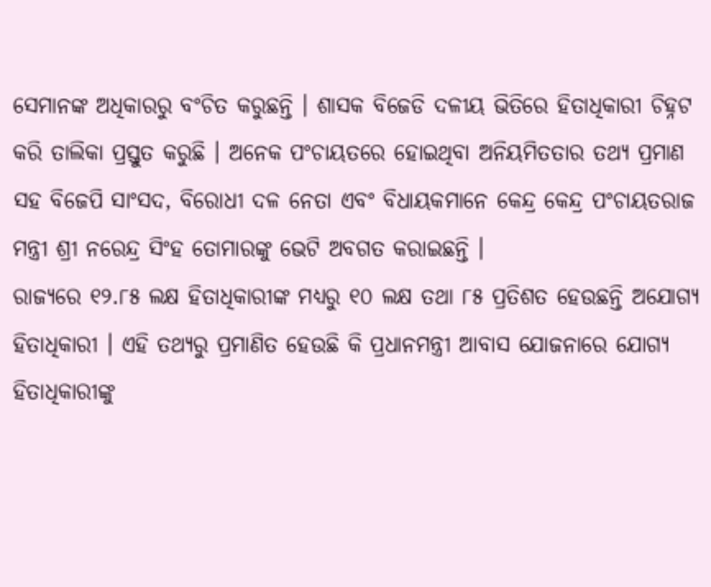ସେମାନଙ୍କ ଅଧିକାରରୁ ବଂଚିତ କରୁଛନ୍ତି । ଶାସକ ବିଜେଡି ଦଳୀୟ ଭିତିରେ ହିତାଧିକାରୀ ଚିହ୍ନଟ କରି ତାଲିକା ପ୍ରସ୍ତୁତ କରୁଛି । ଅନେକ ପଂଚାୟତରେ ହୋଇଥିବା ଅନିୟମିତତାର ତଥ୍ୟ ପ୍ରମାଣ ସହ ବିଜେପି ସାଂସଦ, ବିରୋଧୀ ଦଳ ନେତା ଏବଂ ବିଧାୟକମାନେ କେନ୍ଦ୍ର କେନ୍ଦ୍ର ପଂଚାୟତରାଜ ମନ୍ତ୍ରୀ ଶ୍ରୀ ନରେନ୍ଦ୍ର ସିଂହ ତୋମାରଙ୍କୁ ଭେଟି ଅବଗତ କରାଇଛନ୍ତି ।
ରାଜ୍ୟରେ ୧୨.୮୫ ଲକ୍ଷ ହିତାଧିକାରୀଙ୍କ ମଧ୍ୟରୁ ୧୦ ଲକ୍ଷ ତଥା ୮୫ ପ୍ରତିଶତ ହେଉଛନ୍ତି ଅଯୋଗ୍ୟ ହିତାଧିକାରୀ । ଏହି ତଥ୍ୟରୁ ପ୍ରମାଣିତ ହେଉଛି କି ପ୍ରଧାନମନ୍ତ୍ରୀ ଆବାସ ଯୋଜନାରେ ଯୋଗ୍ୟ ହିତାଧିକାରୀଙ୍କୁ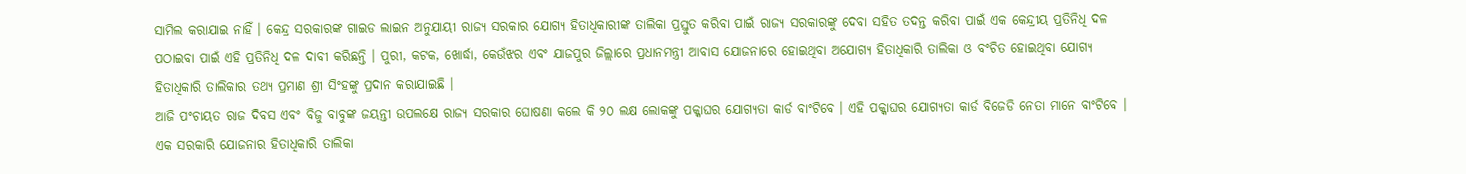ସାମିଲ କରାଯାଇ ନାହିଁ । କେନ୍ଦ୍ର ସରକାରଙ୍କ ଗାଇଡ ଲାଇନ ଅନୁଯାୟୀ ରାଜ୍ୟ ସରକାର ଯୋଗ୍ୟ ହିତାଧିକାରୀଙ୍କ ତାଲିକା ପ୍ରସ୍ତୁତ କରିବା ପାଇଁ ରାଜ୍ୟ ସରକାରଙ୍କୁ ଦେବା ସହିତ ତଦନ୍ତ କରିବା ପାଇଁ ଏକ କେନ୍ଦ୍ରୀୟ ପ୍ରତିନିଧି ଦଳ ପଠାଇବା ପାଇଁ ଏହି ପ୍ରତିନିଧି ଦଳ ଦାବୀ କରିଛନ୍ତି । ପୁରୀ, କଟକ, ଖୋର୍ଦ୍ଧା, କେଉଁଝର ଏବଂ ଯାଜପୁର ଜିଲ୍ଲାରେ ପ୍ରଧାନମନ୍ତ୍ରୀ ଆବାସ ଯୋଜନାରେ ହୋଇଥିବା ଅଯୋଗ୍ୟ ହିତାଧିକାରି ତାଲିକା ଓ ବଂଚିତ ହୋଇଥିବା ଯୋଗ୍ୟ ହିତାଧିକାରି ତାଲିକାର ତଥ୍ୟ ପ୍ରମାଣ ଶ୍ରୀ ସିଂହଙ୍କୁ ପ୍ରଦାନ କରାଯାଇଛି ।
ଆଜି ପଂଚାୟତ ରାଜ ଦିବସ ଏବଂ ବିଜୁ ବାବୁଙ୍କ ଜୟନ୍ତୀ ଉପଲକ୍ଷେ ରାଜ୍ୟ ସରକାର ଘୋଷଣା କଲେ କି ୨୦ ଲକ୍ଷ ଲୋକଙ୍କୁ ପକ୍କାଘର ଯୋଗ୍ୟତା କାର୍ଡ ବାଂଟିବେ । ଏହି ପକ୍କାଘର ଯୋଗ୍ୟତା କାର୍ଡ ବିଜେଡି ନେତା ମାନେ ବାଂଟିବେ । ଏକ ସରକାରି ଯୋଜନାର ହିତାଧିକାରି ତାଲିକା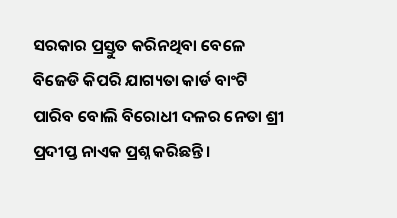ସରକାର ପ୍ରସ୍ତୁତ କରିନଥିବା ବେଳେ ବିଜେଡି କିପରି ଯାଗ୍ୟତା କାର୍ଡ ବାଂଟି ପାରିବ ବୋଲି ବିରୋଧୀ ଦଳର ନେତା ଶ୍ରୀ ପ୍ରଦୀପ୍ତ ନାଏକ ପ୍ରଶ୍ନ କରିଛନ୍ତି ।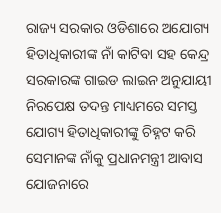ରାଜ୍ୟ ସରକାର ଓଡିଶାରେ ଅଯୋଗ୍ୟ ହିତାଧିକାରୀଙ୍କ ନାଁ କାଟିବା ସହ କେନ୍ଦ୍ର ସରକାରଙ୍କ ଗାଇଡ ଲାଇନ ଅନୁଯାୟୀ ନିରପେକ୍ଷ ତଦନ୍ତ ମାଧ୍ୟମରେ ସମସ୍ତ ଯୋଗ୍ୟ ହିତାଧିକାରୀଙ୍କୁ ଚିହ୍ନଟ କରି ସେମାନଙ୍କ ନାଁକୁ ପ୍ରଧାନମନ୍ତ୍ରୀ ଆବାସ ଯୋଜନାରେ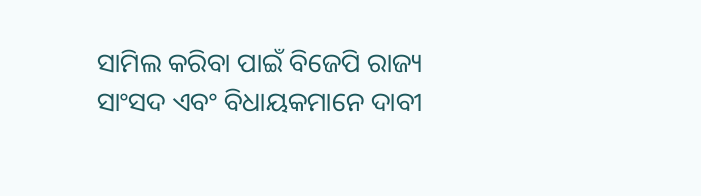ସାମିଲ କରିବା ପାଇଁ ବିଜେପି ରାଜ୍ୟ ସାଂସଦ ଏବଂ ବିଧାୟକମାନେ ଦାବୀ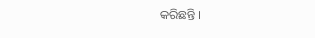କରିଛନ୍ତି ।